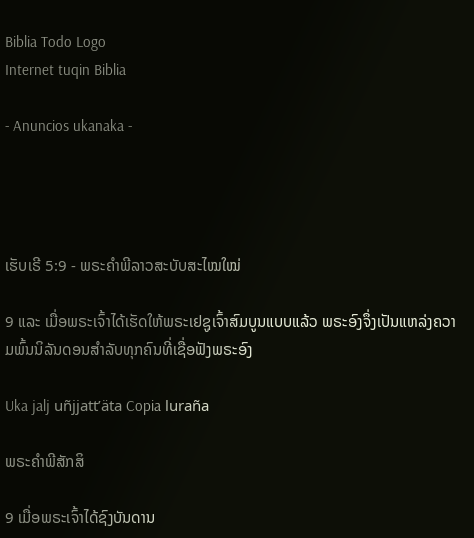Biblia Todo Logo
Internet tuqin Biblia

- Anuncios ukanaka -




ເຮັບເຣີ 5:9 - ພຣະຄຳພີລາວສະບັບສະໄໝໃໝ່

9 ແລະ ເມື່ອພຣະເຈົ້າໄດ້ເຮັດໃຫ້ພຣະເຢຊູເຈົ້າສົມບູນແບບແລ້ວ ພຣະອົງຈຶ່ງເປັນແຫລ່ງຄວາມພົ້ນນິລັນດອນສຳລັບທຸກຄົນທີ່ເຊື່ອຟັງພຣະອົງ

Uka jalj uñjjattʼäta Copia luraña

ພຣະຄຳພີສັກສິ

9 ເມື່ອພຣະເຈົ້າໄດ້ຊົງບັນດານ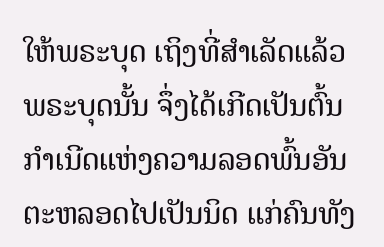ໃຫ້ພຣະບຸດ ເຖິງທີ່ສຳເລັດແລ້ວ ພຣະບຸດນັ້ນ ຈຶ່ງໄດ້ເກີດເປັນຕົ້ນກຳເນີດແຫ່ງຄວາມລອດພົ້ນອັນຕະຫລອດໄປເປັນນິດ ແກ່ຄົນທັງ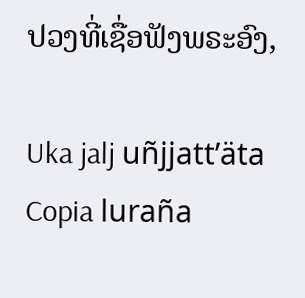ປວງທີ່ເຊື່ອຟັງພຣະອົງ,

Uka jalj uñjjattʼäta Copia luraña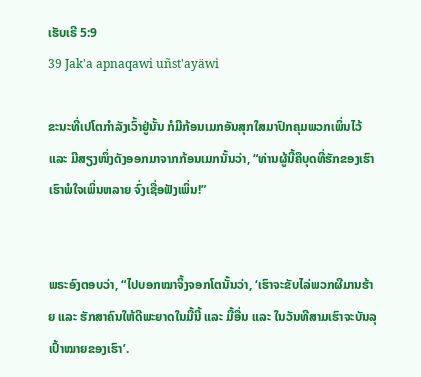ເຮັບເຣີ 5:9
39 Jak'a apnaqawi uñst'ayäwi

ຂະນະທີ່ເປໂຕກຳລັງເວົ້າຢູ່ນັ້ນ ກໍມີກ້ອນເມກອັນສຸກໃສມາປົກຄຸມພວກເພິ່ນໄວ້ ແລະ ມີສຽງໜຶ່ງດັງອອກມາຈາກກ້ອນເມກນັ້ນວ່າ, “ທ່ານຜູ້ນີ້ຄືບຸດທີ່ຮັກຂອງເຮົາ ເຮົາພໍໃຈເພິ່ນຫລາຍ ຈົ່ງເຊື່ອຟັງເພິ່ນ!”


ພຣະອົງຕອບວ່າ, “ໄປບອກໝາຈິ້ງຈອກໂຕນັ້ນວ່າ, ‘ເຮົາຈະຂັບໄລ່ພວກຜີມານຮ້າຍ ແລະ ຮັກສາຄົນໃຫ້ດີພະຍາດໃນມື້ນີ້ ແລະ ມື້ອື່ນ ແລະ ໃນວັນທີສາມເຮົາຈະບັນລຸເປົ້າໝາຍຂອງເຮົາ’.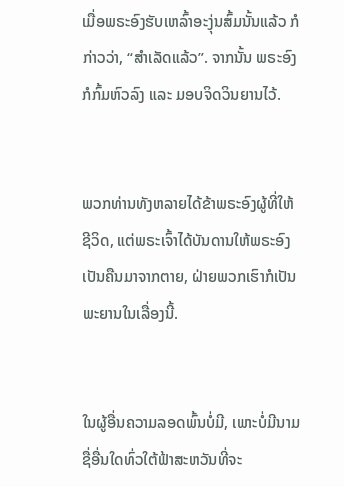ເມື່ອພຣະອົງຮັບເຫລົ້າອະງຸ່ນສົ້ມນັ້ນແລ້ວ ກໍກ່າວວ່າ, “ສຳເລັດແລ້ວ”. ຈາກນັ້ນ ພຣະອົງກໍກົ້ມຫົວລົງ ແລະ ມອບຈິດວິນຍານໄວ້.


ພວກທ່ານທັງຫລາຍໄດ້ຂ້າພຣະອົງຜູ້ທີ່ໃຫ້ຊີວິດ, ແຕ່ພຣະເຈົ້າໄດ້ບັນດານໃຫ້ພຣະອົງເປັນຄືນມາຈາກຕາຍ, ຝ່າຍພວກເຮົາກໍເປັນພະຍານໃນເລື່ອງນີ້.


ໃນຜູ້ອື່ນຄວາມລອດພົ້ນບໍ່ມີ, ເພາະບໍ່ມີນາມຊື່ອື່ນໃດທົ່ວໃຕ້ຟ້າສະຫວັນທີ່ຈະ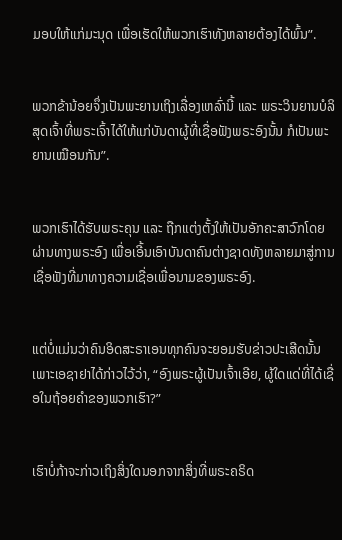ມອບໃຫ້ແກ່ມະນຸດ ເພື່ອເຮັດໃຫ້ພວກເຮົາທັງຫລາຍຕ້ອງໄດ້ພົ້ນ”.


ພວກຂ້ານ້ອຍຈຶ່ງເປັນພະຍານເຖິງເລື່ອງເຫລົ່ານີ້ ແລະ ພຣະວິນຍານບໍລິສຸດເຈົ້າທີ່ພຣະເຈົ້າໄດ້ໃຫ້ແກ່ບັນດາຜູ້ທີ່ເຊື່ອຟັງພຣະອົງນັ້ນ ກໍເປັນພະຍານເໝືອນກັນ”.


ພວກເຮົາໄດ້ຮັບພຣະຄຸນ ແລະ ຖືກແຕ່ງຕັ້ງໃຫ້ເປັນອັກຄະສາວົກໂດຍຜ່ານທາງພຣະອົງ ເພື່ອເອີ້ນເອົາບັນດາຄົນຕ່າງຊາດທັງຫລາຍມາສູ່ການເຊື່ອຟັງທີ່ມາທາງຄວາມເຊື່ອເພື່ອນາມຂອງພຣະອົງ.


ແຕ່ບໍ່ແມ່ນວ່າຄົນອິດສະຣາເອນທຸກຄົນຈະຍອມຮັບຂ່າວປະເສີດນັ້ນ ເພາະເອຊາຢາໄດ້ກ່າວໄວ້ວ່າ, “ອົງພຣະຜູ້ເປັນເຈົ້າເອີຍ, ຜູ້ໃດແດ່ທີ່ໄດ້ເຊື່ອໃນຖ້ອຍຄຳຂອງພວກເຮົາ?”


ເຮົາບໍ່ກ້າຈະກ່າວເຖິງສິ່ງໃດນອກຈາກສິ່ງທີ່ພຣະຄຣິດ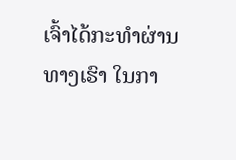ເຈົ້າໄດ້ກະທຳຜ່ານທາງເຮົາ ໃນກາ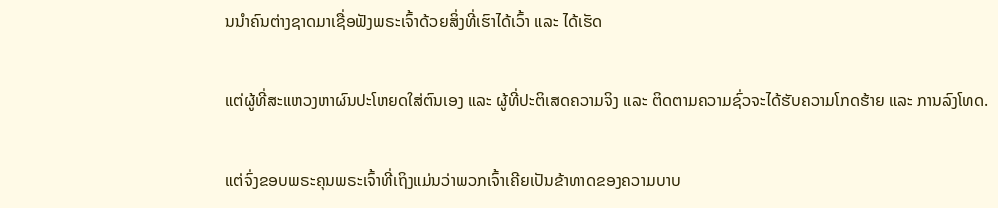ນນຳຄົນຕ່າງຊາດມາເຊື່ອຟັງພຣະເຈົ້າດ້ວຍສິ່ງທີ່ເຮົາໄດ້ເວົ້າ ແລະ ໄດ້ເຮັດ


ແຕ່ຜູ້ທີ່ສະແຫວງຫາຜົນປະໂຫຍດໃສ່ຕົນເອງ ແລະ ຜູ້ທີ່ປະຕິເສດຄວາມຈິງ ແລະ ຕິດຕາມຄວາມຊົ່ວຈະໄດ້ຮັບຄວາມໂກດຮ້າຍ ແລະ ການລົງໂທດ.


ແຕ່ຈົ່ງຂອບພຣະຄຸນພຣະເຈົ້າທີ່ເຖິງແມ່ນວ່າພວກເຈົ້າເຄີຍເປັນຂ້າທາດຂອງຄວາມບາບ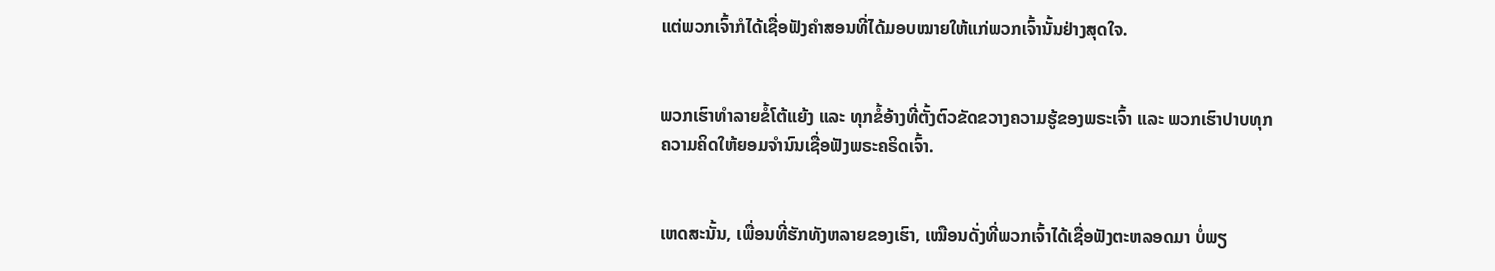ແຕ່ພວກເຈົ້າກໍໄດ້ເຊື່ອຟັງຄຳສອນທີ່ໄດ້ມອບໝາຍໃຫ້ແກ່ພວກເຈົ້ານັ້ນຢ່າງສຸດໃຈ.


ພວກເຮົາທຳລາຍຂໍ້ໂຕ້ແຍ້ງ ແລະ ທຸກຂໍ້ອ້າງທີ່ຕັ້ງຕົວຂັດຂວາງຄວາມຮູ້ຂອງພຣະເຈົ້າ ແລະ ພວກເຮົາປາບທຸກຄວາມຄິດໃຫ້ຍອມຈຳນົນເຊື່ອຟັງພຣະຄຣິດເຈົ້າ.


ເຫດສະນັ້ນ, ເພື່ອນທີ່ຮັກທັງຫລາຍຂອງເຮົາ, ເໝືອນດັ່ງທີ່ພວກເຈົ້າໄດ້ເຊື່ອຟັງຕະຫລອດມາ ບໍ່ພຽ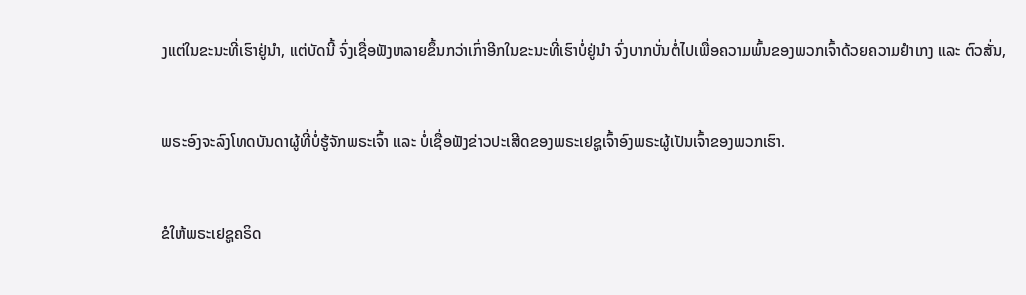ງແຕ່ໃນຂະນະທີ່ເຮົາຢູ່ນໍາ, ແຕ່ບັດນີ້ ຈົ່ງເຊື່ອຟັງຫລາຍຂຶ້ນກວ່າເກົ່າອີກໃນຂະນະທີ່ເຮົາບໍ່ຢູ່ນໍາ ຈົ່ງບາກບັ່ນຕໍ່ໄປເພື່ອຄວາມພົ້ນຂອງພວກເຈົ້າດ້ວຍຄວາມຢຳເກງ ແລະ ຕົວສັ່ນ,


ພຣະອົງຈະລົງໂທດບັນດາຜູ້ທີ່ບໍ່ຮູ້ຈັກພຣະເຈົ້າ ແລະ ບໍ່ເຊື່ອຟັງຂ່າວປະເສີດຂອງພຣະເຢຊູເຈົ້າອົງພຣະຜູ້ເປັນເຈົ້າຂອງພວກເຮົາ.


ຂໍໃຫ້ພຣະເຢຊູຄຣິດ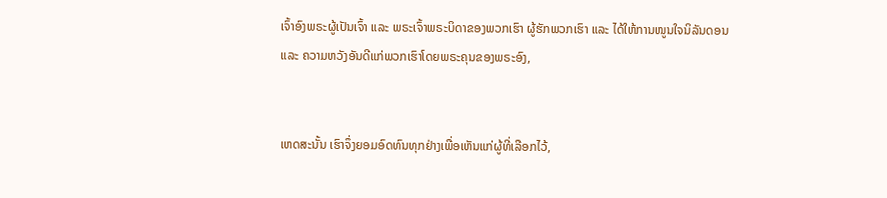ເຈົ້າອົງພຣະຜູ້ເປັນເຈົ້າ ແລະ ພຣະເຈົ້າພຣະບິດາຂອງພວກເຮົາ ຜູ້ຮັກພວກເຮົາ ແລະ ໄດ້ໃຫ້ການໜູນໃຈນິລັນດອນ ແລະ ຄວາມຫວັງອັນດີແກ່ພວກເຮົາໂດຍພຣະຄຸນຂອງພຣະອົງ,


ເຫດສະນັ້ນ ເຮົາຈຶ່ງຍອມອົດທົນທຸກຢ່າງເພື່ອເຫັນແກ່ຜູ້ທີ່ເລືອກໄວ້,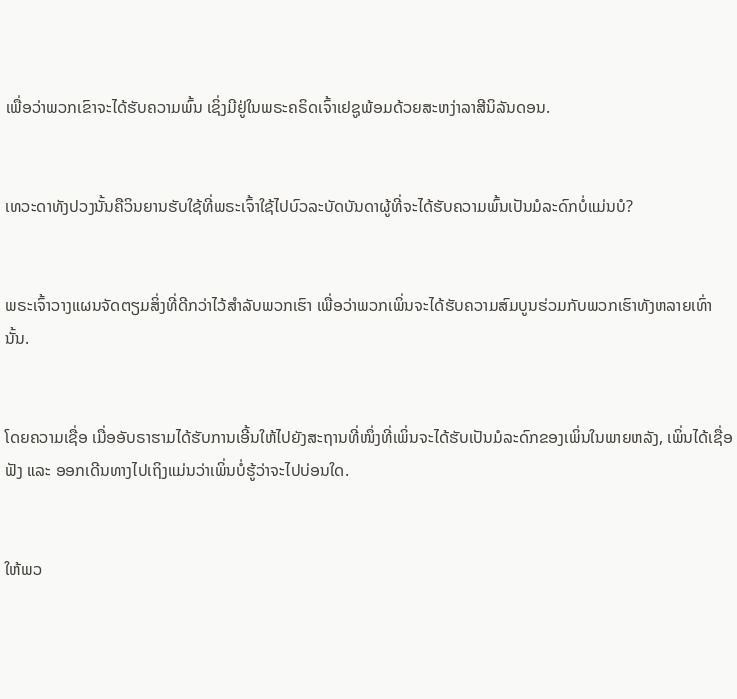ເພື່ອວ່າພວກເຂົາຈະໄດ້ຮັບຄວາມພົ້ນ ເຊິ່ງມີຢູ່ໃນພຣະຄຣິດເຈົ້າເຢຊູພ້ອມດ້ວຍສະຫງ່າລາສີນິລັນດອນ.


ເທວະດາທັງປວງນັ້ນຄືວິນຍານຮັບໃຊ້ທີ່ພຣະເຈົ້າໃຊ້ໄປບົວລະບັດບັນດາຜູ້ທີ່ຈະໄດ້ຮັບຄວາມພົ້ນເປັນມໍລະດົກບໍ່ແມ່ນບໍ?


ພຣະເຈົ້າວາງແຜນຈັດຕຽມສິ່ງທີ່ດີກວ່າໄວ້ສຳລັບພວກເຮົາ ເພື່ອວ່າພວກເພິ່ນຈະໄດ້ຮັບຄວາມສົມບູນຮ່ວມກັບພວກເຮົາທັງຫລາຍເທົ່ານັ້ນ.


ໂດຍຄວາມເຊື່ອ ເມື່ອອັບຣາຮາມໄດ້ຮັບການເອີ້ນໃຫ້ໄປຍັງສະຖານທີ່ໜຶ່ງທີ່ເພິ່ນຈະໄດ້ຮັບເປັນມໍລະດົກຂອງເພິ່ນໃນພາຍຫລັງ, ເພິ່ນໄດ້ເຊື່ອຟັງ ແລະ ອອກເດີນທາງໄປເຖິງແມ່ນວ່າເພິ່ນບໍ່ຮູ້ວ່າຈະໄປບ່ອນໃດ.


ໃຫ້ພວ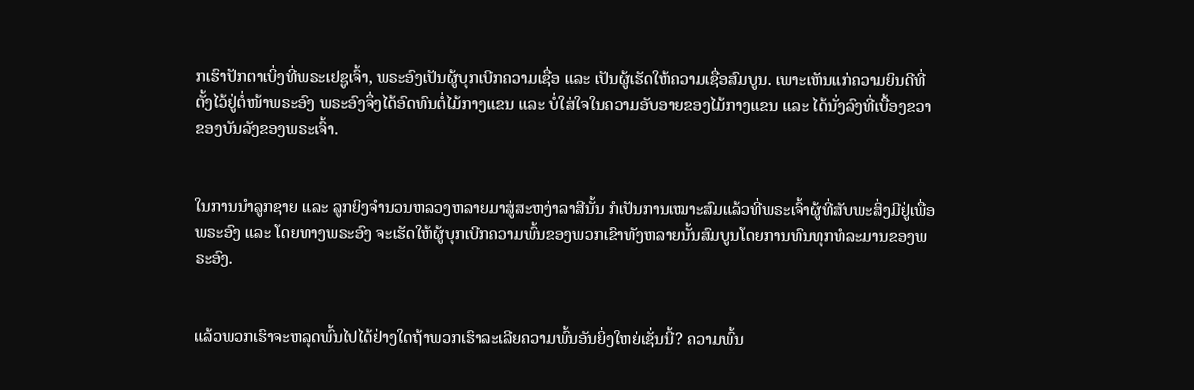ກເຮົາປັກຕາເບິ່ງທີ່ພຣະເຢຊູເຈົ້າ, ພຣະອົງເປັນຜູ້ບຸກເບີກຄວາມເຊື່ອ ແລະ ເປັນຜູ້ເຮັດໃຫ້ຄວາມເຊື່ອສົມບູນ. ເພາະເຫັນແກ່ຄວາມຍິນດີທີ່ຕັ້ງໄວ້ຢູ່ຕໍ່ໜ້າພຣະອົງ ພຣະອົງຈຶ່ງໄດ້ອົດທົນຕໍ່ໄມ້ກາງແຂນ ແລະ ບໍ່ໃສ່ໃຈໃນຄວາມອັບອາຍຂອງໄມ້ກາງແຂນ ແລະ ໄດ້ນັ່ງລົງທີ່ເບື້ອງຂວາຂອງບັນລັງຂອງພຣະເຈົ້າ.


ໃນການນຳລູກຊາຍ ແລະ ລູກຍິງຈໍານວນຫລວງຫລາຍມາສູ່ສະຫງ່າລາສີນັ້ນ ກໍເປັນການເໝາະສົມແລ້ວທີ່ພຣະເຈົ້າຜູ້ທີ່ສັບພະສິ່ງມີຢູ່ເພື່ອພຣະອົງ ແລະ ໂດຍທາງພຣະອົງ ຈະເຮັດໃຫ້ຜູ້ບຸກເບີກຄວາມພົ້ນຂອງພວກເຂົາທັງຫລາຍນັ້ນສົມບູນໂດຍການທົນທຸກທໍລະມານຂອງພຣະອົງ.


ແລ້ວພວກເຮົາຈະຫລຸດພົ້ນໄປໄດ້ຢ່າງໃດຖ້າພວກເຮົາລະເລີຍຄວາມພົ້ນອັນຍິ່ງໃຫຍ່ເຊັ່ນນີ້? ຄວາມພົ້ນ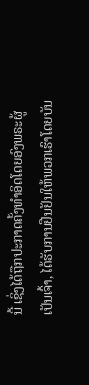ນີ້ ເຊິ່ງໄດ້ຖືກປະກາດຄັ້ງທຳອິດໂດຍອົງພຣະຜູ້ເປັນເຈົ້າ, ໄດ້ຮັບການຢືນຢັນໃຫ້ພວກເຮົາໂດຍບັນ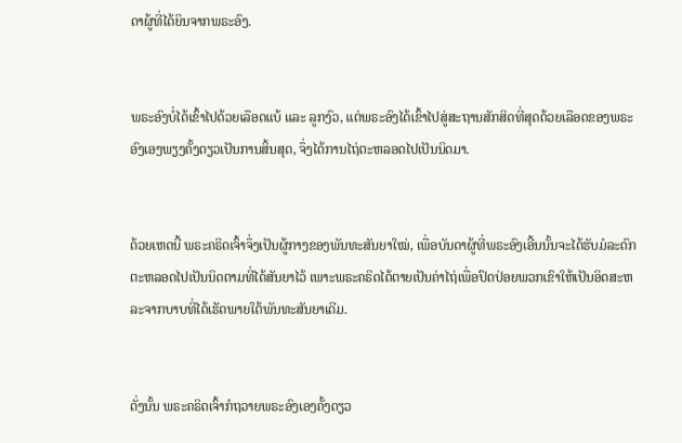ດາຜູ້ທີ່ໄດ້ຍິນຈາກພຣະອົງ.


ພຣະອົງບໍ່ໄດ້ເຂົ້າໄປດ້ວຍເລືອດແບ້ ແລະ ລູກງົວ, ແຕ່ພຣະອົງໄດ້ເຂົ້າໄປສູ່ສະຖານສັກສິດທີ່ສຸດດ້ວຍເລືອດຂອງພຣະອົງເອງພຽງຄັ້ງດຽວເປັນການສິ້ນສຸດ, ຈຶ່ງໄດ້ການໄຖ່ຕະຫລອດໄປເປັນນິດມາ.


ດ້ວຍເຫດນີ້ ພຣະຄຣິດເຈົ້າຈຶ່ງເປັນຜູ້ກາງຂອງພັນທະສັນຍາໃໝ່, ເພື່ອບັນດາຜູ້ທີ່ພຣະອົງເອີ້ນນັ້ນຈະໄດ້ຮັບມໍລະດົກຕະຫລອດໄປເປັນນິດຕາມທີ່ໄດ້ສັນຍາໄວ້ ເພາະພຣະຄຣິດໄດ້ຕາຍເປັນຄ່າໄຖ່ເພື່ອປົດປ່ອຍພວກເຂົາໃຫ້ເປັນອິດສະຫລະຈາກບາບທີ່ໄດ້ເຮັດພາຍໃຕ້ພັນທະສັນຍາເດີມ.


ດັ່ງນັ້ນ ພຣະຄຣິດເຈົ້າກໍຖວາຍພຣະອົງເອງຄັ້ງດຽວ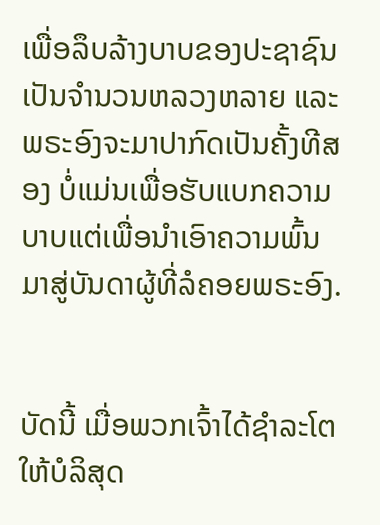ເພື່ອລຶບລ້າງບາບຂອງປະຊາຊົນເປັນຈຳນວນຫລວງຫລາຍ ແລະ ພຣະອົງຈະມາປາກົດເປັນຄັ້ງທີສອງ ບໍ່ແມ່ນເພື່ອຮັບແບກຄວາມບາບແຕ່ເພື່ອນຳເອົາຄວາມພົ້ນມາສູ່ບັນດາຜູ້ທີ່ລໍຄອຍພຣະອົງ.


ບັດນີ້ ເມື່ອພວກເຈົ້າໄດ້ຊຳລະໂຕໃຫ້ບໍລິສຸດ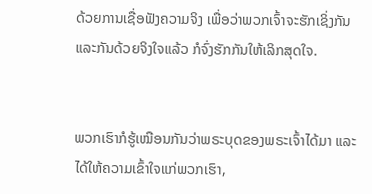ດ້ວຍການເຊື່ອຟັງຄວາມຈິງ ເພື່ອວ່າພວກເຈົ້າຈະຮັກເຊິ່ງກັນແລະກັນດ້ວຍຈິງໃຈແລ້ວ ກໍຈົ່ງຮັກກັນໃຫ້ເລິກສຸດໃຈ.


ພວກເຮົາກໍຮູ້ເໝືອນກັນວ່າພຣະບຸດຂອງພຣະເຈົ້າໄດ້ມາ ແລະ ໄດ້ໃຫ້ຄວາມເຂົ້າໃຈແກ່ພວກເຮົາ,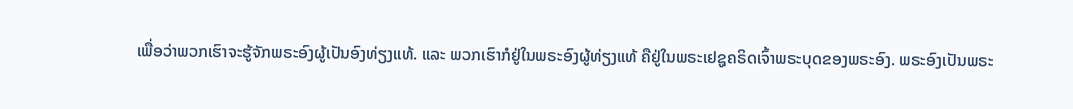ເພື່ອວ່າພວກເຮົາຈະຮູ້ຈັກພຣະອົງຜູ້ເປັນອົງທ່ຽງແທ້. ແລະ ພວກເຮົາກໍຢູ່ໃນພຣະອົງຜູ້ທ່ຽງແທ້ ຄືຢູ່ໃນພຣະເຢຊູຄຣິດເຈົ້າພຣະບຸດຂອງພຣະອົງ. ພຣະອົງເປັນພຣະ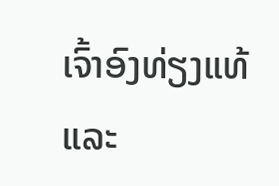ເຈົ້າອົງທ່ຽງແທ້ ແລະ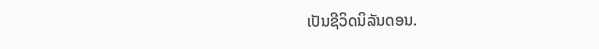ເປັນຊີວິດນິລັນດອນ.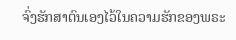ຈົ່ງຮັກສາຕົນເອງໄວ້ໃນຄວາມຮັກຂອງພຣະ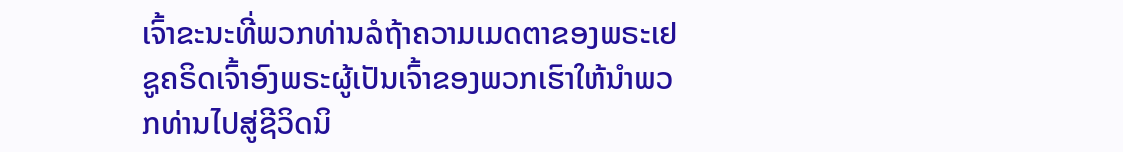ເຈົ້າຂະນະທີ່ພວກທ່ານລໍຖ້າຄວາມເມດຕາຂອງພຣະເຢຊູຄຣິດເຈົ້າອົງພຣະຜູ້ເປັນເຈົ້າຂອງພວກເຮົາໃຫ້ນຳພວກທ່ານໄປສູ່ຊີວິດນິ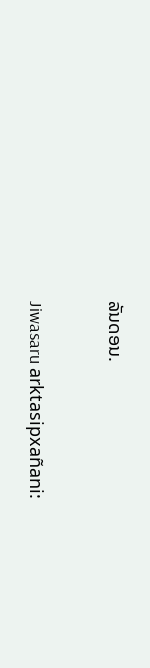ລັນດອນ.


Jiwasaru arktasipxañani: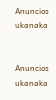Anuncios ukanaka


Anuncios ukanaka